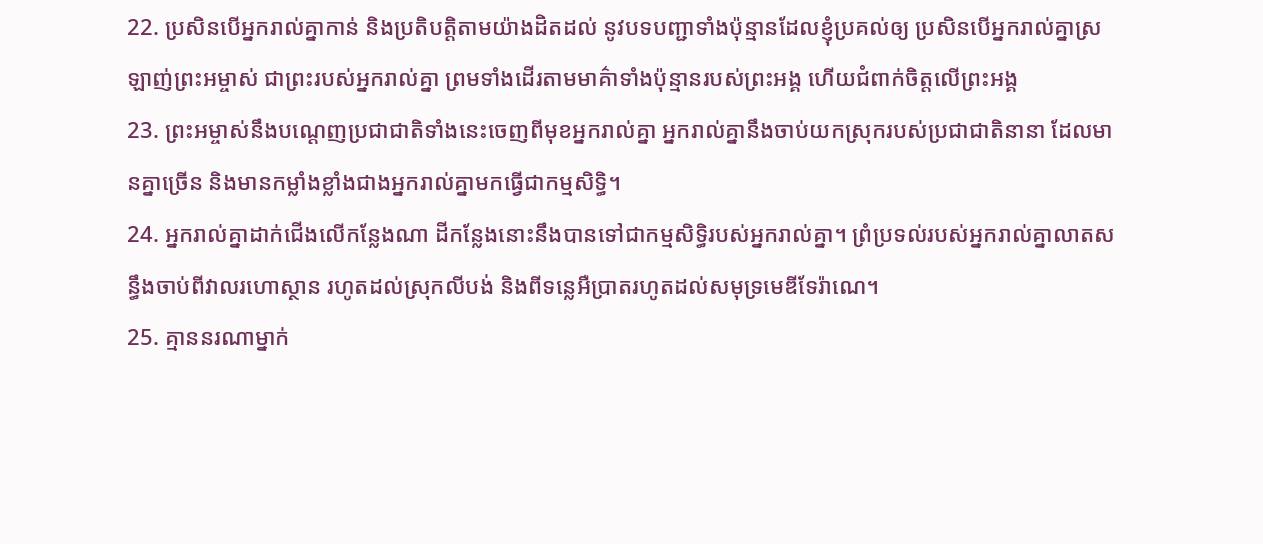22. ប្រសិនបើអ្នករាល់គ្នាកាន់ និងប្រតិបត្តិតាមយ៉ាងដិតដល់ នូវបទបញ្ជាទាំងប៉ុន្មានដែលខ្ញុំប្រគល់ឲ្យ ប្រសិនបើអ្នករាល់គ្នាស្រឡាញ់ព្រះអម្ចាស់ ជាព្រះរបស់អ្នករាល់គ្នា ព្រមទាំងដើរតាមមាគ៌ាទាំងប៉ុន្មានរបស់ព្រះអង្គ ហើយជំពាក់ចិត្តលើព្រះអង្គ
23. ព្រះអម្ចាស់នឹងបណ្ដេញប្រជាជាតិទាំងនេះចេញពីមុខអ្នករាល់គ្នា អ្នករាល់គ្នានឹងចាប់យកស្រុករបស់ប្រជាជាតិនានា ដែលមានគ្នាច្រើន និងមានកម្លាំងខ្លាំងជាងអ្នករាល់គ្នាមកធ្វើជាកម្មសិទ្ធិ។
24. អ្នករាល់គ្នាដាក់ជើងលើកន្លែងណា ដីកន្លែងនោះនឹងបានទៅជាកម្មសិទ្ធិរបស់អ្នករាល់គ្នា។ ព្រំប្រទល់របស់អ្នករាល់គ្នាលាតសន្ធឹងចាប់ពីវាលរហោស្ថាន រហូតដល់ស្រុកលីបង់ និងពីទន្លេអឺប្រាតរហូតដល់សមុទ្រមេឌីទែរ៉ាណេ។
25. គ្មាននរណាម្នាក់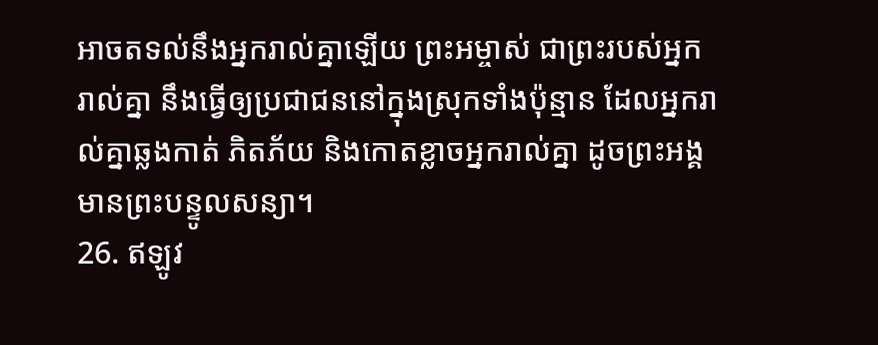អាចតទល់នឹងអ្នករាល់គ្នាឡើយ ព្រះអម្ចាស់ ជាព្រះរបស់អ្នករាល់គ្នា នឹងធ្វើឲ្យប្រជាជននៅក្នុងស្រុកទាំងប៉ុន្មាន ដែលអ្នករាល់គ្នាឆ្លងកាត់ ភិតភ័យ និងកោតខ្លាចអ្នករាល់គ្នា ដូចព្រះអង្គមានព្រះបន្ទូលសន្យា។
26. ឥឡូវ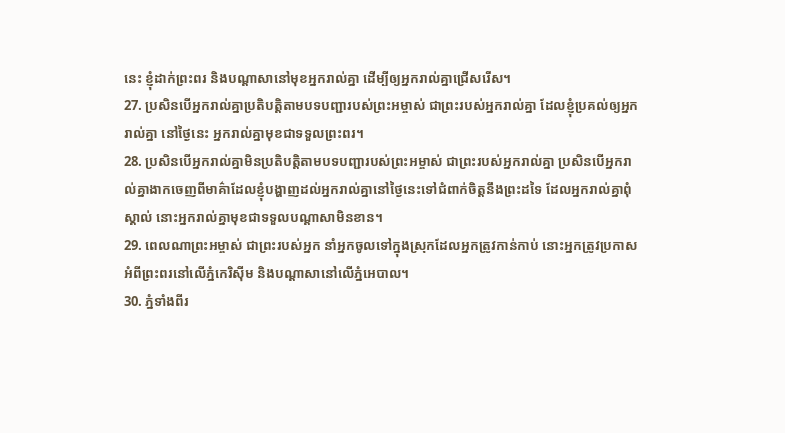នេះ ខ្ញុំដាក់ព្រះពរ និងបណ្ដាសានៅមុខអ្នករាល់គ្នា ដើម្បីឲ្យអ្នករាល់គ្នាជ្រើសរើស។
27. ប្រសិនបើអ្នករាល់គ្នាប្រតិបត្តិតាមបទបញ្ជារបស់ព្រះអម្ចាស់ ជាព្រះរបស់អ្នករាល់គ្នា ដែលខ្ញុំប្រគល់ឲ្យអ្នករាល់គ្នា នៅថ្ងៃនេះ អ្នករាល់គ្នាមុខជាទទួលព្រះពរ។
28. ប្រសិនបើអ្នករាល់គ្នាមិនប្រតិបត្តិតាមបទបញ្ជារបស់ព្រះអម្ចាស់ ជាព្រះរបស់អ្នករាល់គ្នា ប្រសិនបើអ្នករាល់គ្នាងាកចេញពីមាគ៌ាដែលខ្ញុំបង្ហាញដល់អ្នករាល់គ្នានៅថ្ងៃនេះទៅជំពាក់ចិត្តនឹងព្រះដទៃ ដែលអ្នករាល់គ្នាពុំស្គាល់ នោះអ្នករាល់គ្នាមុខជាទទួលបណ្ដាសាមិនខាន។
29. ពេលណាព្រះអម្ចាស់ ជាព្រះរបស់អ្នក នាំអ្នកចូលទៅក្នុងស្រុកដែលអ្នកត្រូវកាន់កាប់ នោះអ្នកត្រូវប្រកាសអំពីព្រះពរនៅលើភ្នំកេរិស៊ីម និងបណ្ដាសានៅលើភ្នំអេបាល។
30. ភ្នំទាំងពីរ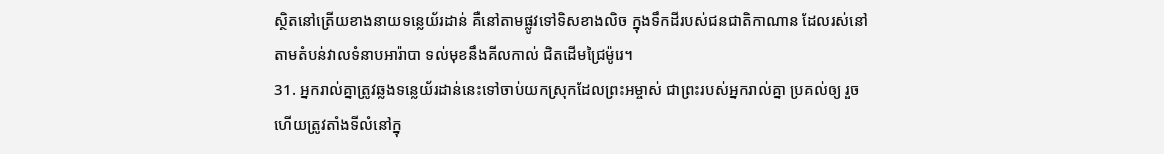ស្ថិតនៅត្រើយខាងនាយទន្លេយ័រដាន់ គឺនៅតាមផ្លូវទៅទិសខាងលិច ក្នុងទឹកដីរបស់ជនជាតិកាណាន ដែលរស់នៅតាមតំបន់វាលទំនាបអារ៉ាបា ទល់មុខនឹងគីលកាល់ ជិតដើមជ្រៃម៉ូរេ។
31. អ្នករាល់គ្នាត្រូវឆ្លងទន្លេយ័រដាន់នេះទៅចាប់យកស្រុកដែលព្រះអម្ចាស់ ជាព្រះរបស់អ្នករាល់គ្នា ប្រគល់ឲ្យ រួចហើយត្រូវតាំងទីលំនៅក្នុ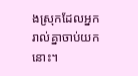ងស្រុកដែលអ្នករាល់គ្នាចាប់យកនោះ។